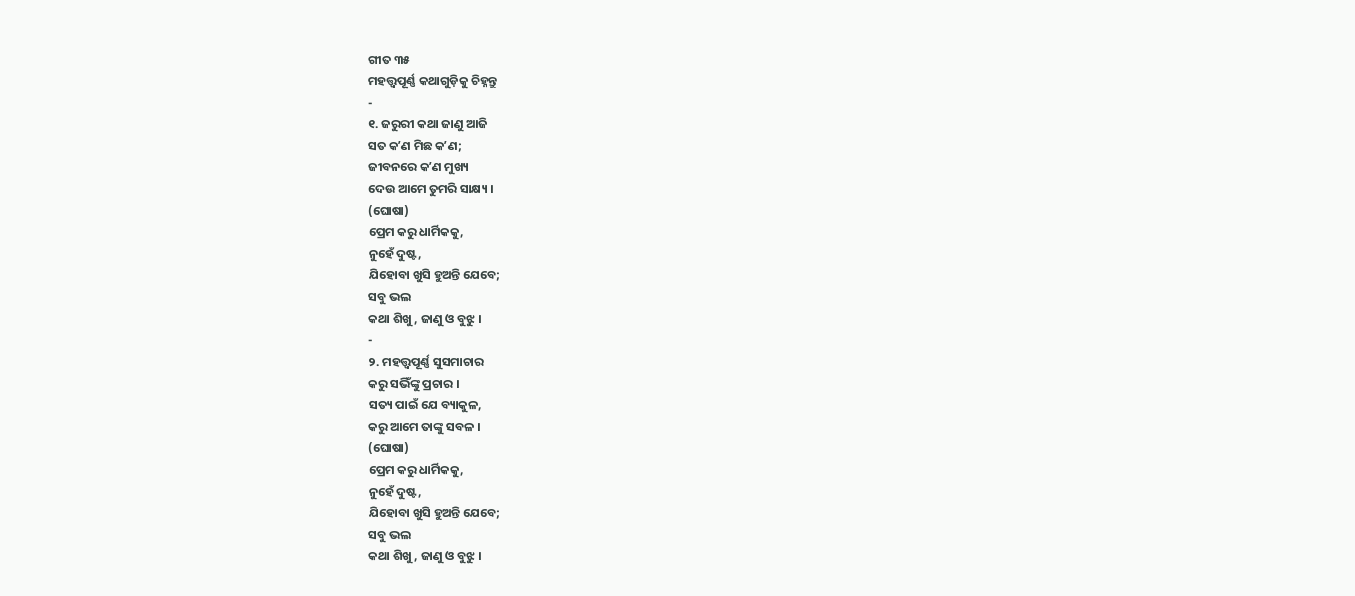ଗୀତ ୩୫
ମହତ୍ତ୍ୱପୂର୍ଣ୍ଣ କଥାଗୁଡ଼ିକୁ ଚିହ୍ନନ୍ତୁ
-
୧. ଜରୁରୀ କଥା ଜାଣୁ ଆଜି
ସତ କʼଣ ମିଛ କʼଣ;
ଜୀବନରେ କʼଣ ମୁଖ୍ୟ
ଦେଉ ଆମେ ତୁମରି ସାକ୍ଷ୍ୟ ।
(ଘୋଷା)
ପ୍ରେମ କରୁ ଧାର୍ମିକକୁ,
ନୁହେଁ ଦୁଷ୍ଟ,
ଯିହୋବା ଖୁସି ହୁଅନ୍ତି ଯେବେ;
ସବୁ ଭଲ
କଥା ଶିଖୁ, ଜାଣୁ ଓ ବୁଝୁ ।
-
୨. ମହତ୍ତ୍ୱପୂର୍ଣ୍ଣ ସୁସମାଚାର
କରୁ ସଭିଁଙ୍କୁ ପ୍ରଚାର ।
ସତ୍ୟ ପାଇଁ ଯେ ବ୍ୟାକୁଳ,
କରୁ ଆମେ ତାଙ୍କୁ ସବଳ ।
(ଘୋଷା)
ପ୍ରେମ କରୁ ଧାର୍ମିକକୁ,
ନୁହେଁ ଦୁଷ୍ଟ,
ଯିହୋବା ଖୁସି ହୁଅନ୍ତି ଯେବେ;
ସବୁ ଭଲ
କଥା ଶିଖୁ, ଜାଣୁ ଓ ବୁଝୁ ।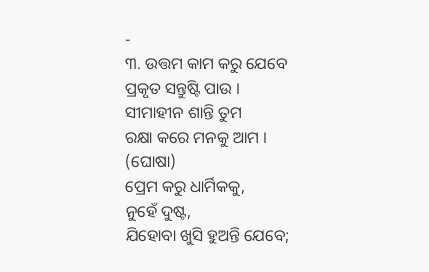-
୩. ଉତ୍ତମ କାମ କରୁ ଯେବେ
ପ୍ରକୃତ ସନ୍ତୁଷ୍ଟି ପାଉ ।
ସୀମାହୀନ ଶାନ୍ତି ତୁମ
ରକ୍ଷା କରେ ମନକୁ ଆମ ।
(ଘୋଷା)
ପ୍ରେମ କରୁ ଧାର୍ମିକକୁ,
ନୁହେଁ ଦୁଷ୍ଟ,
ଯିହୋବା ଖୁସି ହୁଅନ୍ତି ଯେବେ;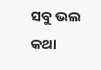ସବୁ ଭଲ
କଥା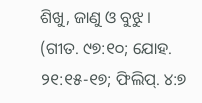ଶିଖୁ, ଜାଣୁ ଓ ବୁଝୁ ।
(ଗୀତ. ୯୭:୧୦; ଯୋହ. ୨୧:୧୫-୧୭; ଫିଲିପ୍. ୪:୭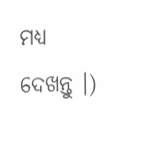ମଧ୍ୟ ଦେଖନ୍ତୁ ।)